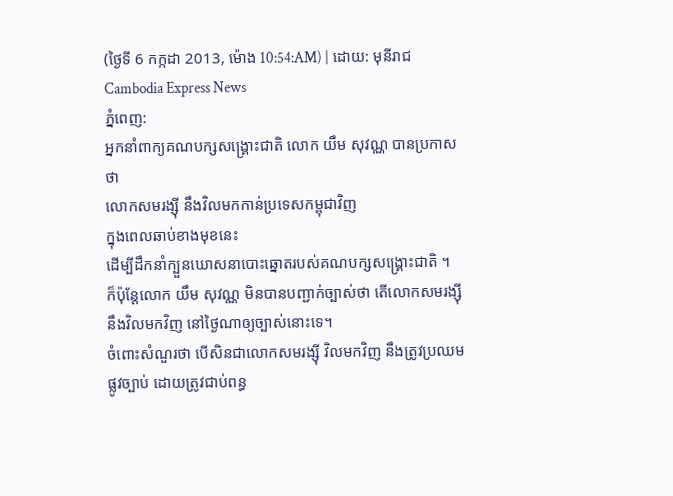(ថ្ងៃទី 6 កក្កដា 2013, ម៉ោង 10:54:AM) | ដោយ: មុនីរាជCambodia Express News
ភ្នំពេញ:
អ្នកនាំពាក្យគណបក្សសង្គ្រោះជាតិ លោក យឹម សុវណ្ណ បានប្រកាសថា
លោកសមរង្ស៊ី នឹងវិលមកកាន់ប្រទេសកម្ពុជាវិញ
ក្នុងពេលឆាប់ខាងមុខនេះ
ដើម្បីដឹកនាំក្បួនឃោសនាបោះឆ្នោតរបស់គណបក្សសង្គ្រោះជាតិ ។
ក៏ប៉ុន្តែលោក យឹម សុវណ្ណ មិនបានបញ្ជាក់ច្បាស់ថា តើលោកសមរង្ស៊ី
នឹងវិលមកវិញ នៅថ្ងៃណាឲ្យច្បាស់នោះទេ។
ចំពោះសំណួរថា បើសិនជាលោកសមរង្ស៊ី វិលមកវិញ នឹងត្រូវប្រឈមផ្លូវច្បាប់ ដោយត្រូវជាប់ពន្ធ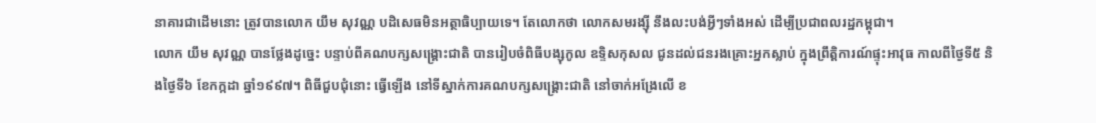នាគារជាដើមនោះ ត្រូវបានលោក យឹម សុវណ្ណ បដិសេធមិនអត្ថាធិប្បាយទេ។ តែលោកថា លោកសមរង្ស៊ី នឹងលះបង់អ្វីៗទាំងអស់ ដើម្បីប្រជាពលរដ្ឋកម្ពុជា។
លោក យឹម សុវណ្ណ បានថ្លែងដូច្នេះ បន្ទាប់ពីគណបក្សសង្គ្រោះជាតិ បានរៀបចំពិធីបង្សុកូល ឧទ្ទិសកុសល ជូនដល់ជនរងគ្រោះអ្នកស្លាប់ ក្នុងព្រឹត្តិការណ៍ផ្ទុះអាវុធ កាលពីថ្ងៃទី៥ និងថ្ងៃទី៦ ខែកក្កដា ឆ្នាំ១៩៩៧។ ពិធីជួបជុំនោះ ធ្វើឡើង នៅទីស្នាក់ការគណបក្សសង្គ្រោះជាតិ នៅចាក់អង្រែលើ ខ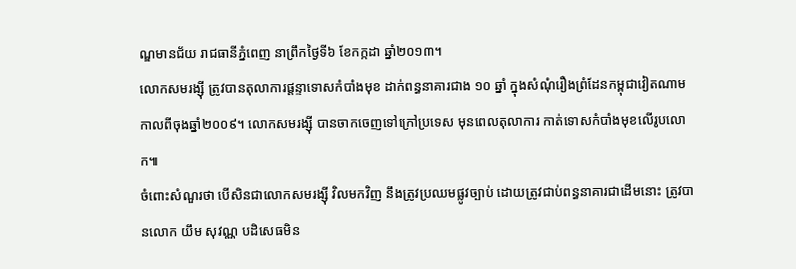ណ្ឌមានជ័យ រាជធានីភ្នំពេញ នាព្រឹកថ្ងៃទី៦ ខែកក្កដា ឆ្នាំ២០១៣។
លោកសមរង្ស៊ី ត្រូវបានតុលាការផ្តន្ទាទោសកំបាំងមុខ ដាក់ពន្ធនាគារជាង ១០ ឆ្នាំ ក្នុងសំណុំរឿងព្រំដែនកម្ពុជាវៀតណាម កាលពីចុងឆ្នាំ២០០៩។ លោកសមរង្ស៊ី បានចាកចេញទៅក្រៅប្រទេស មុនពេលតុលាការ កាត់ទោសកំបាំងមុខលើរូបលោក៕
ចំពោះសំណួរថា បើសិនជាលោកសមរង្ស៊ី វិលមកវិញ នឹងត្រូវប្រឈមផ្លូវច្បាប់ ដោយត្រូវជាប់ពន្ធនាគារជាដើមនោះ ត្រូវបានលោក យឹម សុវណ្ណ បដិសេធមិន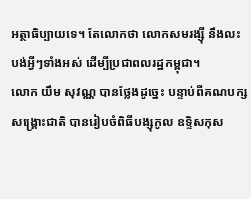អត្ថាធិប្បាយទេ។ តែលោកថា លោកសមរង្ស៊ី នឹងលះបង់អ្វីៗទាំងអស់ ដើម្បីប្រជាពលរដ្ឋកម្ពុជា។
លោក យឹម សុវណ្ណ បានថ្លែងដូច្នេះ បន្ទាប់ពីគណបក្សសង្គ្រោះជាតិ បានរៀបចំពិធីបង្សុកូល ឧទ្ទិសកុស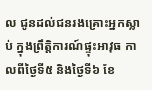ល ជូនដល់ជនរងគ្រោះអ្នកស្លាប់ ក្នុងព្រឹត្តិការណ៍ផ្ទុះអាវុធ កាលពីថ្ងៃទី៥ និងថ្ងៃទី៦ ខែ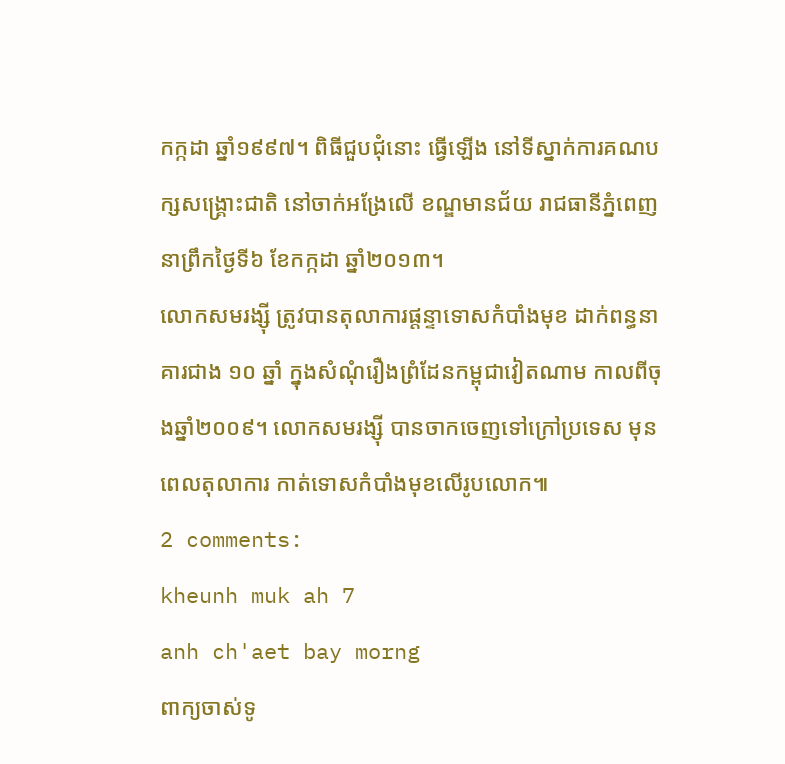កក្កដា ឆ្នាំ១៩៩៧។ ពិធីជួបជុំនោះ ធ្វើឡើង នៅទីស្នាក់ការគណបក្សសង្គ្រោះជាតិ នៅចាក់អង្រែលើ ខណ្ឌមានជ័យ រាជធានីភ្នំពេញ នាព្រឹកថ្ងៃទី៦ ខែកក្កដា ឆ្នាំ២០១៣។
លោកសមរង្ស៊ី ត្រូវបានតុលាការផ្តន្ទាទោសកំបាំងមុខ ដាក់ពន្ធនាគារជាង ១០ ឆ្នាំ ក្នុងសំណុំរឿងព្រំដែនកម្ពុជាវៀតណាម កាលពីចុងឆ្នាំ២០០៩។ លោកសមរង្ស៊ី បានចាកចេញទៅក្រៅប្រទេស មុនពេលតុលាការ កាត់ទោសកំបាំងមុខលើរូបលោក៕
2 comments:
kheunh muk ah 7
anh ch'aet bay morng
ពាក្យចាស់ទូ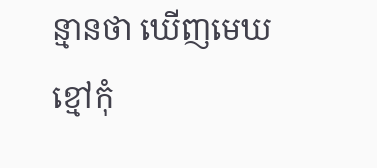ន្មានថា ឃើញមេឃខ្មៅកុំ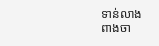ទាន់លាង
ពាងចា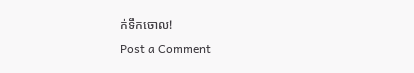ក់ទឹកចោល!
Post a Comment